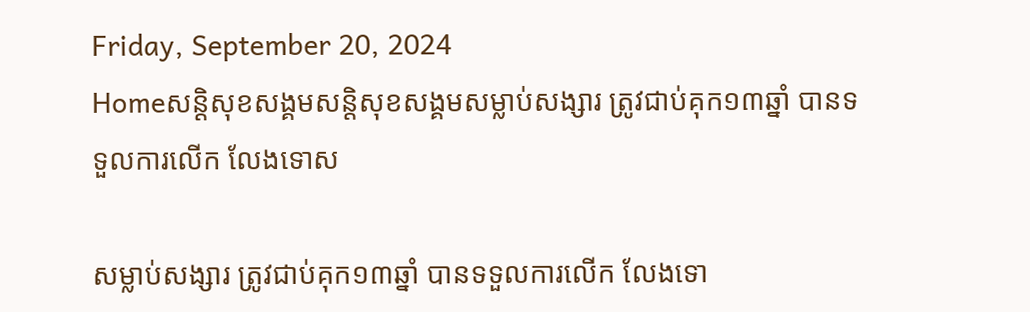Friday, September 20, 2024
Homeសន្ដិសុខសង្គមសន្តិសុខសង្គមសម្លាប់សង្សារ ត្រូវជាប់គុក១៣ឆ្នាំ បានទទួលការលើក លែងទោស

សម្លាប់សង្សារ ត្រូវជាប់គុក១៣ឆ្នាំ បានទទួលការលើក លែងទោ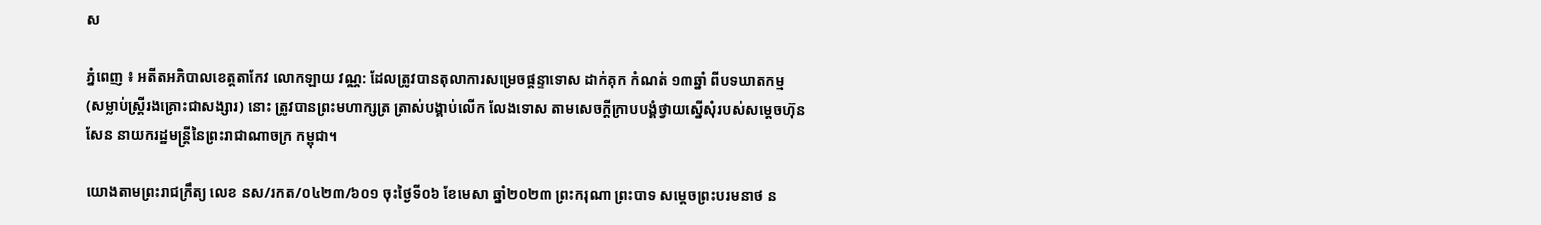ស

ភ្នំពេញ ៖ អតីតអភិបាលខេត្តតាកែវ លោកឡាយ វណ្ណ: ដែលត្រូវបានតុលាការសម្រេចផ្តន្ទាទោស ដាក់គុក កំណត់ ១៣ឆ្នាំ ពីបទឃាតកម្ម (សម្លាប់ស្ត្រីរងគ្រោះជាសង្សារ) នោះ ត្រូវបានព្រះមហាក្សត្រ ត្រាស់បង្គាប់លើក លែងទោស តាមសេចក្តីក្រាបបង្គំថ្វាយស្នើសុំរបស់សម្តេចហ៊ុន សែន នាយករដ្ឋមន្ត្រីនៃព្រះរាជាណាចក្រ កម្ពុជា។

យោងតាមព្រះរាជក្រឹត្យ លេខ នស/រកត/០៤២៣/៦០១ ចុះថ្ងៃទី០៦ ខែមេសា ឆ្នាំ២០២៣ ព្រះករុណា ព្រះបាទ សម្តេចព្រះបរមនាថ ន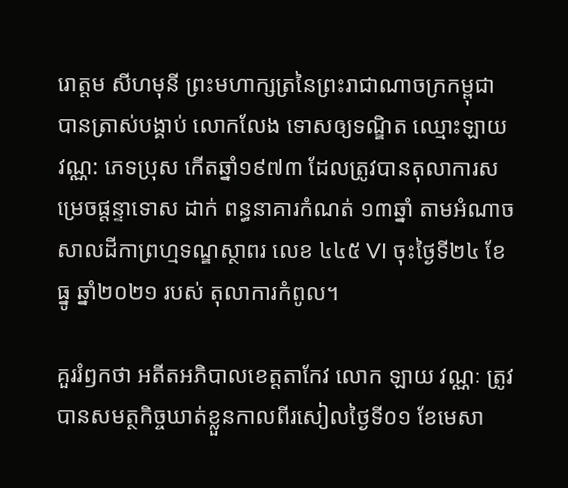រោត្តម សីហមុនី ព្រះមហាក្សត្រនៃព្រះរាជាណាចក្រកម្ពុជា បានត្រាស់បង្គាប់ លោកលែង ទោសឲ្យទណ្ឌិត ឈ្មោះឡាយ វណ្ណ: ភេទប្រុស កើតឆ្នាំ១៩៧៣ ដែលត្រូវបានតុលាការសម្រេចផ្តន្ទាទោស ដាក់ ពន្ធនាគារកំណត់ ១៣ឆ្នាំ តាមអំណាចសាលដីកាព្រហ្មទណ្ឌស្ថាពរ លេខ ៤៤៥ VI ចុះថ្ងៃទី២៤ ខែធ្នូ ឆ្នាំ២០២១ របស់ តុលាការកំពូល។

គួររំឭកថា អតីតអភិបាលខេត្តតាកែវ លោក ឡាយ វណ្ណៈ ត្រូវបានសមត្ថកិច្ចឃាត់ខ្លួនកាលពីរសៀលថ្ងៃទី០១ ខែមេសា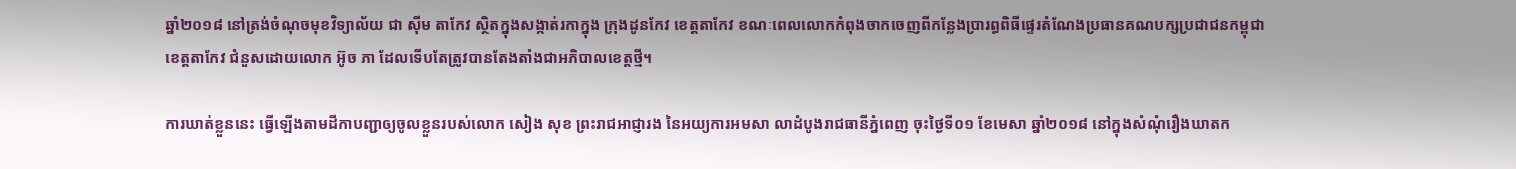ឆ្នាំ២០១៨ នៅត្រង់ចំណុចមុខវិទ្យាល័យ ជា ស៊ីម តាកែវ ស្ថិតក្នុងសង្កាត់រកាក្នុង ក្រុងដូនកែវ ខេត្តតាកែវ ខណៈពេលលោកកំពុងចាកចេញពីកន្លែងប្រារព្ធពិធីផ្ទេរតំណែងប្រធានគណបក្សប្រជាជនកម្ពុជា ខេត្តតាកែវ ជំនួសដោយលោក អ៊ូច ភា ដែលទើបតែត្រូវបានតែងតាំងជាអភិបាលខេត្តថ្មី។

ការឃាត់ខ្លួននេះ ធ្វើឡើងតាមដីកាបញ្ជាឲ្យចូលខ្លួនរបស់លោក សៀង សុខ ព្រះរាជអាជ្ញារង នៃអយ្យការអមសា លាដំបូងរាជធានីភ្នំពេញ ចុះថ្ងៃទី០១ ខែមេសា ឆ្នាំ២០១៨ នៅក្នុងសំណុំរឿងឃាតក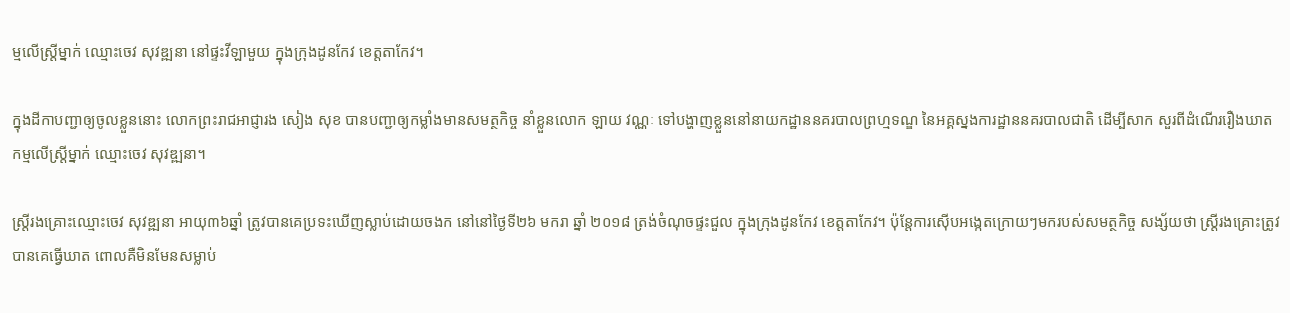ម្មលើស្ដ្រីម្នាក់ ឈ្មោះចេវ សុវឌ្ឍនា នៅផ្ទះវីឡាមួយ ក្នុងក្រុងដូនកែវ ខេត្តតាកែវ។

ក្នុងដីកាបញ្ជាឲ្យចូលខ្លួននោះ លោកព្រះរាជអាជ្ញារង សៀង សុខ បានបញ្ជាឲ្យកម្លាំងមានសមត្ថកិច្ច នាំខ្លួនលោក ឡាយ វណ្ណៈ ទៅបង្ហាញខ្លួននៅនាយកដ្ឋាននគរបាលព្រហ្មទណ្ឌ នៃអគ្គស្នងការដ្ឋាននគរបាលជាតិ ដើម្បីសាក សួរពីដំណើររឿងឃាតកម្មលើស្ដ្រីម្នាក់ ឈ្មោះចេវ សុវឌ្ឍនា។

ស្ត្រីរងគ្រោះឈ្មោះចេវ សុវឌ្ឍនា អាយុ៣៦ឆ្នាំ ត្រូវបានគេប្រទះឃើញស្លាប់ដោយចងក នៅនៅថ្ងៃទី២៦ មករា ឆ្នាំ ២០១៨ ត្រង់ចំណុចផ្ទះជួល ក្នុងក្រុងដូនកែវ ខេត្តតាកែវ។ ប៉ុន្តែការស៊ើបអង្កេតក្រោយៗមករបស់សមត្ថកិច្ច សង្ស័យថា ស្ដ្រីរងគ្រោះត្រូវបានគេធ្វើឃាត ពោលគឺមិនមែនសម្លាប់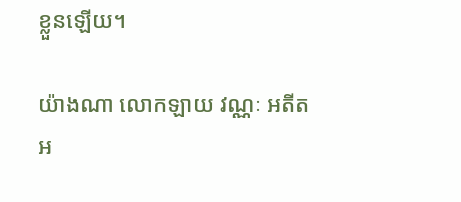ខ្លួនឡើយ។

យ៉ាងណា លោកឡាយ វណ្ណៈ អតីតអ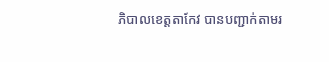ភិបាលខេត្តតាកែវ បានបញ្ជាក់តាមរ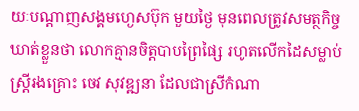យៈបណ្ដាញសង្គមហ្ងេសប៊ុក មួយថ្ងៃ មុនពេលត្រូវសមត្ថកិច្ចឃាត់ខ្លួនថា លោកគ្មានចិត្តបាបព្រៃផ្សៃ រហូតលើកដៃសម្លាប់ស្ត្រីរងគ្រោះ ចេវ សុវឌ្ឍនា ដែលជាស្រីកំណា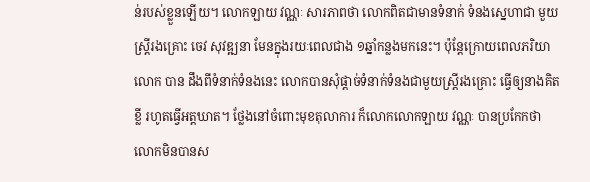ន់របស់ខ្លួនឡើយ។ លោកឡាយ វណ្ណៈ សារភាពថា លោកពិតជាមានទំនាក់ ទំនងស្នេហាជា មួយស្ត្រីរងគ្រោះ ចេវ សុវឌ្ឍនា មែនក្នុងរយៈពេលជាង ១ឆ្នាំកន្លងមកនេះ។ ប៉ុន្តែក្រោយពេលភរិយាលោក បាន ដឹងពីទំនាក់ទំនងនេះ លោកបានសុំផ្ដាច់ទំនាក់ទំនងជាមួយស្ត្រីរងគ្រោះ ធ្វើឲ្យនាងគិតខ្លី រហូតធ្វើអត្តឃាត។ ថ្លែងនៅចំពោះមុខតុលាការ ក៏លោកលោកឡាយ វណ្ណៈ បានប្រកែកថា លោកមិនបានស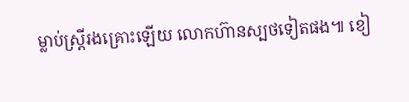ម្លាប់ស្ត្រីរងគ្រោះឡើយ លោកហ៊ានស្បថទៀតផង៕ ខៀ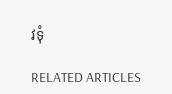វទុំ

RELATED ARTICLES